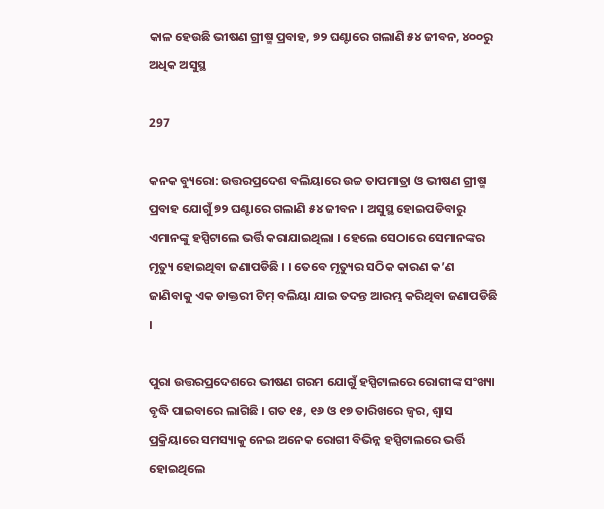କାଳ ହେଉଛି ଭୀଷଣ ଗ୍ରୀଷ୍ମ ପ୍ରବାହ, ୭୨ ଘଣ୍ଟାରେ ଗଲାଣି ୫୪ ଜୀବନ, ୪୦୦ରୁ ଅଧିକ ଅସୁସ୍ଥ

297

କନକ ବ୍ୟୁରୋ: ଉତ୍ତରପ୍ରଦେଶ ବଲିୟାରେ ଉଚ୍ଚ ତାପମାତ୍ରା ଓ ଭୀଷଣ ଗ୍ରୀଷ୍ମ ପ୍ରବାହ ଯୋଗୁଁ ୭୨ ଘଣ୍ଟାରେ ଗଲାଣି ୫୪ ଜୀବନ । ଅସୁସ୍ଥ ହୋଇପଡିବାରୁ ଏମାନଙ୍କୁ ହସ୍ପିଟାଲେ ଭର୍ତ୍ତି କରାଯାଇଥିଲା । ହେଲେ ସେଠାରେ ସେମାନଙ୍କର ମୃତ୍ୟୁ ହୋଇଥିବା ଜଣାପଡିଛି । । ତେବେ ମୃତ୍ୟୁର ସଠିକ କାରଣ କ’ଣ ଜାଣିବାକୁ ଏକ ଡାକ୍ତରୀ ଟିମ୍ ବଲିୟା ଯାଇ ତଦନ୍ତ ଆରମ୍ଭ କରିଥିବା ଜଣାପଡିଛି ।

ପୁରା ଉତ୍ତରପ୍ରଦେଶରେ ଭୀଷଣ ଗରମ ଯୋଗୁଁ ହସ୍ପିଟାଲରେ ରୋଗୀଙ୍କ ସଂଖ୍ୟା ବୃଦ୍ଧି ପାଇବାରେ ଲାଗିଛି । ଗତ ୧୫, ୧୬ ଓ ୧୭ ତାରିଖରେ ଜ୍ୱର, ଶ୍ୱାସ ପ୍ରକ୍ରିୟାରେ ସମସ୍ୟାକୁ ନେଇ ଅନେକ ରୋଗୀ ବିଭିନ୍ନ ହସ୍ପିଟାଲରେ ଭର୍ତ୍ତି ହୋଇଥିଲେ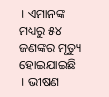। ଏମାନଙ୍କ ମଧ୍ୟରୁ ୫୪ ଜଣଙ୍କର ମୃତ୍ୟୁ ହୋଇଯାଇଛି । ଭୀଷଣ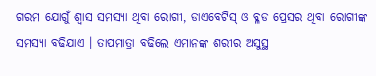ଗରମ ଯୋଗୁଁ ଶ୍ୱାସ ସମସ୍ୟା ଥିବା ରୋଗୀ, ଡାଏବେଟିସ୍ ଓ ବ୍ଳଡ ପ୍ରେସର ଥିବା ରୋଗୀଙ୍କ ସମସ୍ୟା ବଢିଯାଏ । ତାପମାତ୍ରା ବଢିଲେ ଏମାନଙ୍କ ଶରୀର ଅସୁସ୍ଥ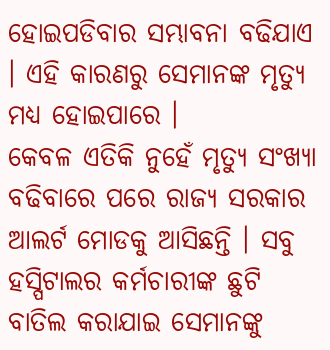ହୋଇପଡିବାର ସମ୍ଭାବନା ବଢିଯାଏ । ଏହି କାରଣରୁ ସେମାନଙ୍କ ମୃତ୍ୟୁ ମଧ୍ୟ ହୋଇପାରେ ।
କେବଳ ଏତିକି ନୁହେଁ ମୃତ୍ୟୁ ସଂଖ୍ୟା ବଢିବାରେ ପରେ ରାଜ୍ୟ ସରକାର ଆଲର୍ଟ ମୋଡକୁ ଆସିଛନ୍ତି । ସବୁ ହସ୍ପିଟାଲର କର୍ମଚାରୀଙ୍କ ଛୁଟି ବାତିଲ କରାଯାଇ ସେମାନଙ୍କୁ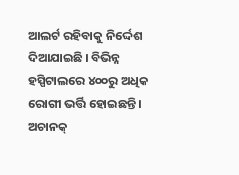ଆଲର୍ଟ ରହିବାକୁ ନିର୍ଦ୍ଦେଶ ଦିଆଯାଇଛି । ବିଭିନ୍ନ ହସ୍ପିଟାଲରେ ୪୦୦ରୁ ଅଧିକ ରୋଗୀ ଭର୍ତ୍ତି ହୋଇଛନ୍ତି । ଅଚାନକ୍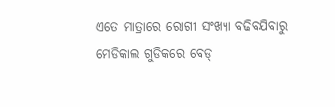ଏତେ ମାତ୍ରାରେ ରୋଗୀ ସଂଖ୍ୟା ବଢିବଯିବାରୁ ମେଡିକାଲ ଗୁଡିକରେ ବେଡ୍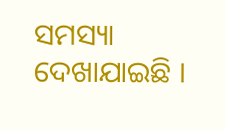ସମସ୍ୟା ଦେଖାଯାଇଛି ।